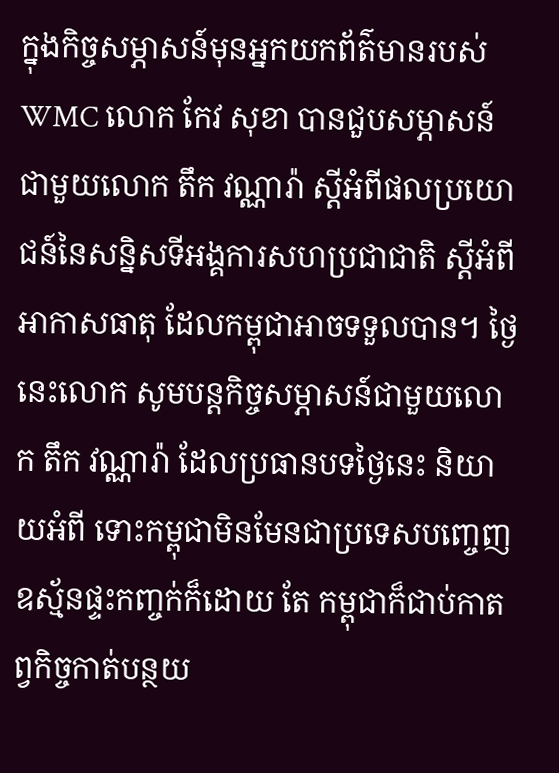ក្នុងកិច្ចសម្ភាសន៍មុនអ្នកយកព័ត៌មានរបស់WMC លោក កែវ សុខា បានជួបសម្ភាសន៍ជាមួយលោក តឹក វណ្ណារ៉ា ស្តីអំពីផលប្រយោជន៍នៃសន្និសទីអង្គការសហប្រជាជាតិ ស្តីអំពីអាកាសធាតុ ដែលកម្ពុជាអាចទទួលបាន។ ថ្ងៃនេះលោក សូមបន្តកិច្ចសម្ភាសន៍ជាមួយលោក តឹក វណ្ណារ៉ា ដែលប្រធានបទថ្ងៃនេះ និយាយអំពី ទោះកម្ពុជាមិនមែនជាប្រទេសបញ្ចេញឧស្ម័នផ្ទះកញ្ចក់ក៏ដោយ តែ កម្ពុជាក៏ជាប់កាតព្វកិច្ចកាត់បន្ថយ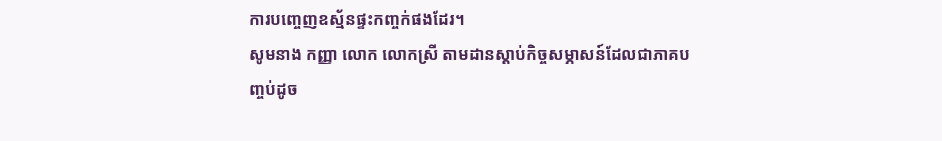ការបញ្ចេញឧស្ម័នផ្ទះកញ្ចក់ផងដែរ។
សូមនាង កញ្ញា លោក លោកស្រី តាមដានស្តាប់កិច្ចសម្ភាសន៍ដែលជាភាគបញ្ចប់ដូច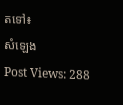តទៅ៖
សំឡេង
Post Views: 288